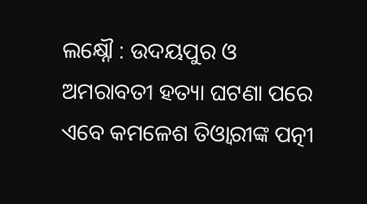ଲକ୍ଷ୍ନୌ : ଉଦୟପୁର ଓ ଅମରାବତୀ ହତ୍ୟା ଘଟଣା ପରେ ଏବେ କମଳେଶ ତିଓ୍ବାରୀଙ୍କ ପତ୍ନୀ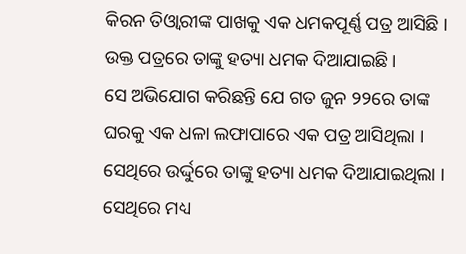କିରନ ତିଓ୍ବାରୀଙ୍କ ପାଖକୁ ଏକ ଧମକପୂର୍ଣ୍ଣ ପତ୍ର ଆସିଛି । ଉକ୍ତ ପତ୍ରରେ ତାଙ୍କୁ ହତ୍ୟା ଧମକ ଦିଆଯାଇଛି ।
ସେ ଅଭିଯୋଗ କରିଛନ୍ତି ଯେ ଗତ ଜୁନ ୨୨ରେ ତାଙ୍କ ଘରକୁ ଏକ ଧଳା ଲଫାପାରେ ଏକ ପତ୍ର ଆସିଥିଲା । ସେଥିରେ ଉର୍ଦ୍ଦୁରେ ତାଙ୍କୁ ହତ୍ୟା ଧମକ ଦିଆଯାଇଥିଲା । ସେଥିରେ ମଧ୍ୟ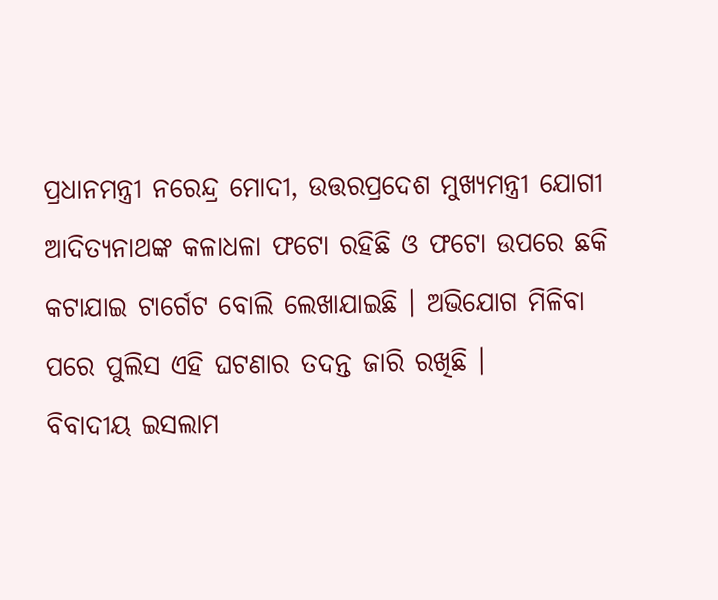ପ୍ରଧାନମନ୍ତ୍ରୀ ନରେନ୍ଦ୍ର ମୋଦୀ, ଉତ୍ତରପ୍ରଦେଶ ମୁଖ୍ୟମନ୍ତ୍ରୀ ଯୋଗୀ ଆଦିତ୍ୟନାଥଙ୍କ କଳାଧଳା ଫଟୋ ରହିଛି ଓ ଫଟୋ ଉପରେ ଛକି କଟାଯାଇ ଟାର୍ଗେଟ ବୋଲି ଲେଖାଯାଇଛି । ଅଭିଯୋଗ ମିଳିବା ପରେ ପୁଲିସ ଏହି ଘଟଣାର ତଦନ୍ତ ଜାରି ରଖିଛି ।
ବିବାଦୀୟ ଇସଲାମ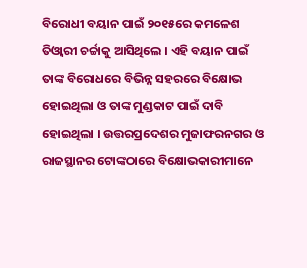ବିରୋଧୀ ବୟାନ ପାଇଁ ୨୦୧୫ରେ କମଳେଶ ତିଓ୍ବାରୀ ଚର୍ଚ୍ଚାକୁ ଆସିଥିଲେ । ଏହି ବୟାନ ପାଇଁ ତାଙ୍କ ବିରୋଧରେ ବିଭିନ୍ନ ସହରରେ ବିକ୍ଷୋଭ ହୋଇଥିଲା ଓ ତାଙ୍କ ମୁଣ୍ଡକାଟ ପାଇଁ ଦାବି ହୋଇଥିଲା । ଉତ୍ତରପ୍ରଦେଶର ମୁଜାଫରନଗର ଓ ରାଜସ୍ଥାନର ଟୋଙ୍କଠାରେ ବିକ୍ଷୋଭକାରୀମାନେ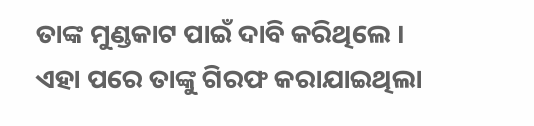ତାଙ୍କ ମୁଣ୍ଡକାଟ ପାଇଁ ଦାବି କରିଥିଲେ । ଏହା ପରେ ତାଙ୍କୁ ଗିରଫ କରାଯାଇଥିଲା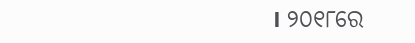। ୨୦୧୮ରେ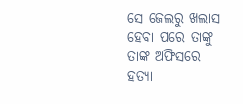ସେ ଜେଲରୁ ଖଲାସ ହେବା ପରେ ତାଙ୍କୁ ତାଙ୍କ ଅଫିସରେ ହତ୍ୟା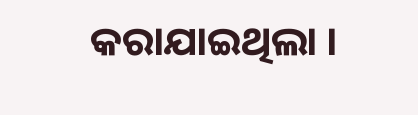କରାଯାଇଥିଲା ।